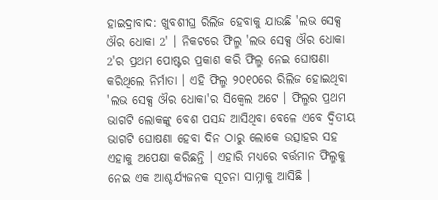ହାଇଦ୍ରାବାଦ: ଖୁବଶୀଘ୍ର ରିଲିଜ ହେବାକୁ ଯାଉଛି 'ଲଭ ସେକ୍ସ ଔର ଧୋକା 2' । ନିକଟରେ ଫିଲ୍ମ 'ଲଭ ସେକ୍ସ ଔର ଧୋକା 2'ର ପ୍ରଥମ ପୋଷ୍ଟର ପ୍ରକାଶ କରି ଫିଲ୍ମ ନେଇ ଘୋଷଣା କରିଥିଲେ ନିର୍ମାତା । ଏହି ଫିଲ୍ମ ୨୦୧୦ରେ ରିଲିଜ ହୋଇଥିବା 'ଲଭ ସେକ୍ସ ଔର ଧୋକା'ର ସିକ୍ୱେଲ ଅଟେ । ଫିଲ୍ମର ପ୍ରଥମ ଭାଗଟି ଲୋକଙ୍କୁ ବେଶ ପସନ୍ଦ ଆସିଥିବା ବେଳେ ଏବେ ଦ୍ୱିତୀୟ ଭାଗଟି ଘୋଷଣା ହେବା ଦିନ ଠାରୁ ଲୋକେ ଉତ୍ସାହର ସହ ଏହାକୁ ଅପେକ୍ଷା କରିଛନ୍ତି । ଏହାରି ମଧ୍ୟରେ ବର୍ତ୍ତମାନ ଫିଲ୍ମକୁ ନେଇ ଏକ ଆଶ୍ଚର୍ଯ୍ୟଜନକ ସୂଚନା ସାମ୍ନାକୁ ଆସିଛି ।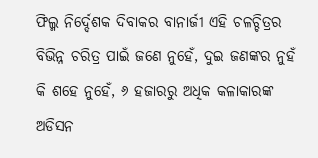ଫିଲ୍ମ ନିର୍ଦ୍ଦେଶକ ଦିବାକର ବାନାର୍ଜୀ ଏହି ଚଳଚ୍ଚିତ୍ରର ବିଭିନ୍ନ ଚରିତ୍ର ପାଇଁ ଜଣେ ନୁହେଁ, ଦୁଇ ଜଣଙ୍କର ନୁହଁ କି ଶହେ ନୁହେଁ, ୬ ହଜାରରୁ ଅଧିକ କଳାକାରଙ୍କ ଅଡିସନ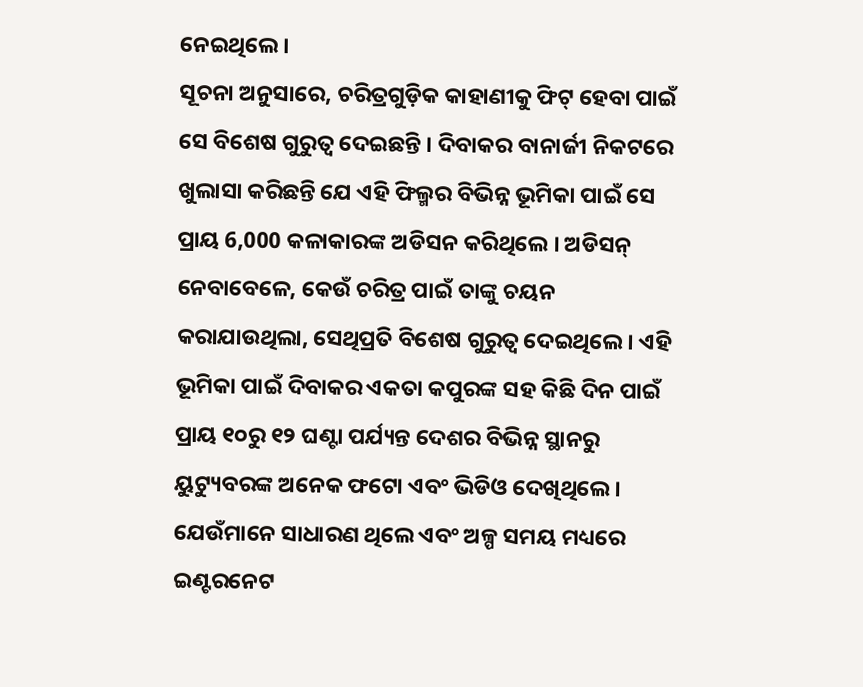ନେଇଥିଲେ ।
ସୂଚନା ଅନୁସାରେ, ଚରିତ୍ରଗୁଡ଼ିକ କାହାଣୀକୁ ଫିଟ୍ ହେବା ପାଇଁ ସେ ବିଶେଷ ଗୁରୁତ୍ବ ଦେଇଛନ୍ତି । ଦିବାକର ବାନାର୍ଜୀ ନିକଟରେ ଖୁଲାସା କରିଛନ୍ତି ଯେ ଏହି ଫିଲ୍ମର ବିଭିନ୍ନ ଭୂମିକା ପାଇଁ ସେ ପ୍ରାୟ 6,000 କଳାକାରଙ୍କ ଅଡିସନ କରିଥିଲେ । ଅଡିସନ୍ ନେବାବେଳେ, କେଉଁ ଚରିତ୍ର ପାଇଁ ତାଙ୍କୁ ଚୟନ କରାଯାଉଥିଲା, ସେଥିପ୍ରତି ବିଶେଷ ଗୁରୁତ୍ୱ ଦେଇଥିଲେ । ଏହି ଭୂମିକା ପାଇଁ ଦିବାକର ଏକତା କପୁରଙ୍କ ସହ କିଛି ଦିନ ପାଇଁ ପ୍ରାୟ ୧୦ରୁ ୧୨ ଘଣ୍ଟା ପର୍ଯ୍ୟନ୍ତ ଦେଶର ବିଭିନ୍ନ ସ୍ଥାନରୁ ୟୁଟ୍ୟୁବରଙ୍କ ଅନେକ ଫଟୋ ଏବଂ ଭିଡିଓ ଦେଖିଥିଲେ । ଯେଉଁମାନେ ସାଧାରଣ ଥିଲେ ଏବଂ ଅଳ୍ପ ସମୟ ମଧ୍ୟରେ ଇଣ୍ଟରନେଟ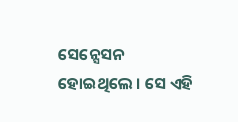ସେନ୍ସେସନ ହୋଇଥିଲେ । ସେ ଏହି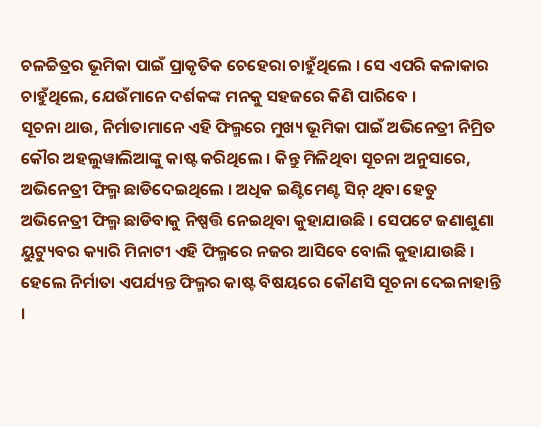ଚଳଚ୍ଚିତ୍ରର ଭୂମିକା ପାଇଁ ପ୍ରାକୃତିକ ଚେହେରା ଚାହୁଁଥିଲେ । ସେ ଏପରି କଳାକାର ଚାହୁଁଥିଲେ, ଯେଉଁମାନେ ଦର୍ଶକଙ୍କ ମନକୁ ସହଜରେ କିଣି ପାରିବେ ।
ସୂଚନା ଥାଉ, ନିର୍ମାତାମାନେ ଏହି ଫିଲ୍ମରେ ମୁଖ୍ୟ ଭୂମିକା ପାଇଁ ଅଭିନେତ୍ରୀ ନିମ୍ରିତ କୌର ଅହଲୁୱାଲିଆଙ୍କୁ କାଷ୍ଟ କରିଥିଲେ । କିନ୍ତୁ ମିଳିଥିବା ସୂଚନା ଅନୁସାରେ, ଅଭିନେତ୍ରୀ ଫିଲ୍ମ ଛାଡିଦେଇଥିଲେ । ଅଧିକ ଇଣ୍ଟିମେଣ୍ଟ ସିନ୍ ଥିବା ହେତୁ ଅଭିନେତ୍ରୀ ଫିଲ୍ମ ଛାଡିବାକୁ ନିଷ୍ପତ୍ତି ନେଇଥିବା କୁହାଯାଉଛି । ସେପଟେ ଜଣାଶୁଣା ୟୁଟ୍ୟୁବର କ୍ୟାରି ମିନାଟୀ ଏହି ଫିଲ୍ମରେ ନଜର ଆସିବେ ବୋଲି କୁହାଯାଉଛି । ହେଲେ ନିର୍ମାତା ଏପର୍ଯ୍ୟନ୍ତ ଫିଲ୍ମର କାଷ୍ଟ ବିଷୟରେ କୌଣସି ସୂଚନା ଦେଇନାହାନ୍ତି ।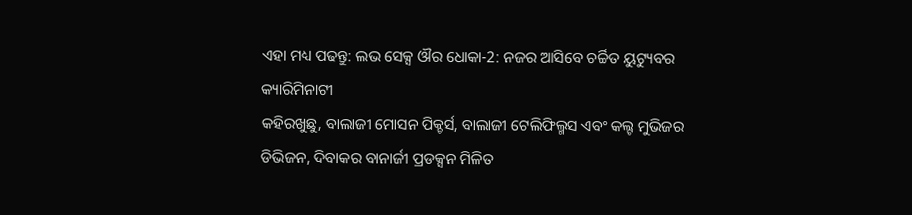ଏହା ମଧ୍ୟ ପଢନ୍ତୁ: ଲଭ ସେକ୍ସ ଔର ଧୋକା-2: ନଜର ଆସିବେ ଚର୍ଚ୍ଚିତ ୟୁଟ୍ୟୁବର କ୍ୟାରିମିନାଟୀ
କହିରଖୁଛୁ, ବାଲାଜୀ ମୋସନ ପିକ୍ଚର୍ସ, ବାଲାଜୀ ଟେଲିଫିଲ୍ମସ ଏବଂ କଲ୍ଟ ମୁଭିଜର ଡିଭିଜନ, ଦିବାକର ବାନାର୍ଜୀ ପ୍ରଡକ୍ସନ ମିଳିତ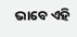ଭାବେ ଏହି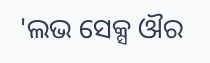'ଲଭ ସେକ୍ସ ଔର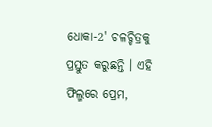ଧୋକା-2' ଚଳଚ୍ଚିତ୍ରକୁ ପ୍ରସ୍ତୁତ କରୁଛନ୍ତି । ଏହି ଫିଲ୍ମରେ ପ୍ରେମ,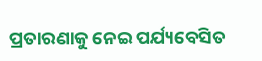ପ୍ରତାରଣାକୁ ନେଇ ପର୍ଯ୍ୟବେସିତ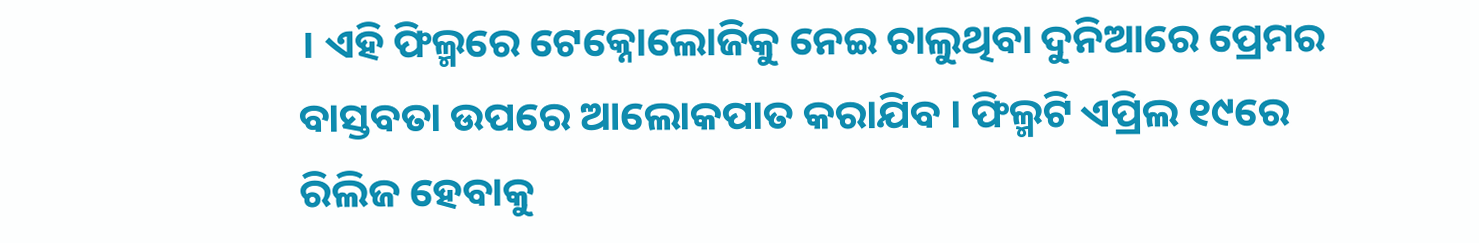। ଏହି ଫିଲ୍ମରେ ଟେକ୍ନୋଲୋଜିକୁ ନେଇ ଚାଲୁଥିବା ଦୁନିଆରେ ପ୍ରେମର ବାସ୍ତବତା ଉପରେ ଆଲୋକପାତ କରାଯିବ । ଫିଲ୍ମଟି ଏପ୍ରିଲ ୧୯ରେ ରିଲିଜ ହେବାକୁ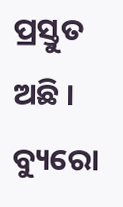ପ୍ରସ୍ତୁତ ଅଛି ।
ବ୍ୟୁରୋ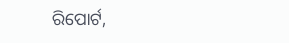ରିପୋର୍ଟ,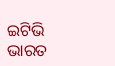ଇଟିଭି ଭାରତ